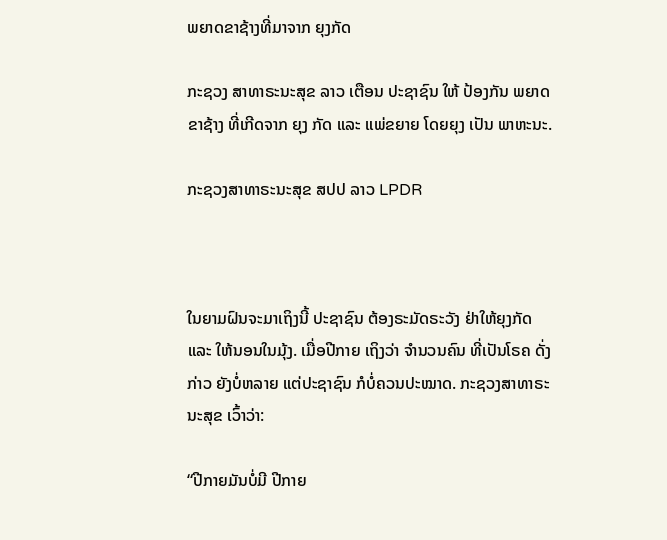ພຍາດຂາຊ້າງທີ່ມາຈາກ ຍຸງກັດ

ກະຊວງ ສາທາຣະນະສຸຂ ລາວ ເຕືອນ ປະຊາຊົນ ໃຫ້ ປ້ອງກັນ ພຍາດ ຂາຊ້າງ ທີ່ເກີດຈາກ ຍຸງ ກັດ ແລະ ແພ່ຂຍາຍ ໂດຍຍຸງ ເປັນ ພາຫະນະ.

ກະຊວງສາທາຣະນະສຸຂ ສປປ ລາວ LPDR



ໃນຍາມຝົນຈະມາເຖິງນີ້ ປະຊາຊົນ ຕ້ອງຣະມັດຣະວັງ ຢ່າໃຫ້ຍຸງກັດ ແລະ ໃຫ້ນອນໃນມຸ້ງ. ເມື່ອປີກາຍ ເຖິງວ່າ ຈຳນວນຄົນ ທີ່ເປັນໂຣຄ ດັ່ງກ່າວ ຍັງບໍ່ຫລາຍ ແຕ່ປະຊາຊົນ ກໍບໍ່ຄວນປະໝາດ. ກະຊວງສາທາຣະນະສຸຂ ເວົ້າວ່າ:

“ປີກາຍມັນບໍ່ມີ ປີກາຍ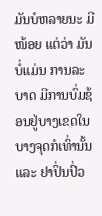ມັນບໍຫລາຍນະ ມີໜ້ອຍ ແຕ່ວ່າ ມັນບໍ່ແມ່ນ ການລະບາດ ມີການບົ່ມຊ້ອນຢູ່ບາງເຂດໃນ ບາງຈຸດກໍເທົ່ານັ້ນ ແລະ ຢາປິ່ນປົ່ວ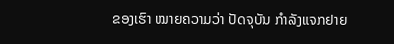ຂອງເຮົາ ໝາຍຄວາມວ່າ ປັດຈຸບັນ ກຳລັງແຈກຢາຍ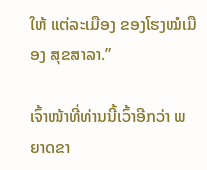ໃຫ້ ແຕ່ລະເມືອງ ຂອງໂຮງໝໍເມືອງ ສຸຂສາລາ.”

ເຈົ້າໜ້າທີ່ທ່ານນີ້ເວົ້າອີກວ່າ ພຍາດຂາ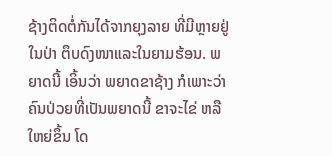ຊ້າງຕິດຕໍ່ກັນໄດ້ຈາກຍຸງລາຍ ທີ່ມີຫຼາຍຢູ່ໃນປ່າ ຕຶບດົງໜາແລະໃນຍາມຮ້ອນ. ພຍາດນີ້ ເອິ້ນວ່າ ພຍາດຂາຊ້າງ ກໍເພາະວ່າ ຄົນປ່ວຍທີ່ເປັນພຍາດນີ້ ຂາຈະໄຂ່ ຫລື ໃຫຍ່ຂຶ້ນ ໂດ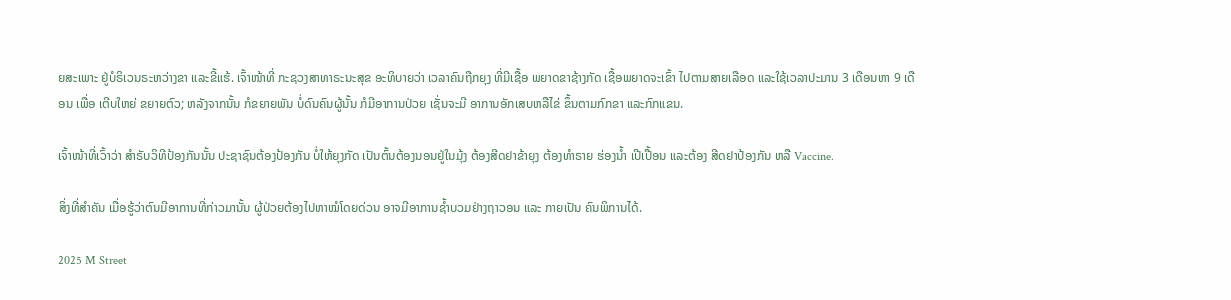ຍສະເພາະ ຢູ່ບໍຣິເວນຣະຫວ່າງຂາ ແລະຂີ້ແຮ້. ເຈົ້າໜ້າທີ່ ກະຊວງສາທາຣະນະສຸຂ ອະທິບາຍວ່າ ເວລາຄົນຖືກຍຸງ ທີ່ມີເຊື້ອ ພຍາດຂາຊ້າງກັດ ເຊື້ອພຍາດຈະເຂົ້າ ໄປຕາມສາຍເລືອດ ແລະໃຊ້ເວລາປະມານ 3 ເດືອນຫາ 9 ເດືອນ ເພື່ອ ເຕີບໃຫຍ່ ຂຍາຍຕົວ; ຫລັງຈາກນັ້ນ ກໍຂຍາຍພັນ ບໍ່ດົນຄົນຜູ້ນັ້ນ ກໍມີອາການປ່ວຍ ເຊັ່ນຈະມີ ອາການອັກເສບຫລືໄຂ່ ຂຶ້ນຕາມກົກຂາ ແລະກົກແຂນ.

ເຈົ້າໜ້າທີ່ເວົ້າວ່າ ສຳຣັບວິທີປ້ອງກັນນັ້ນ ປະຊາຊົນຕ້ອງປ້ອງກັນ ບໍ່ໃຫ້ຍຸງກັດ ເປັນຕົ້ນຕ້ອງນອນຢູ່ໃນມຸ້ງ ຕ້ອງສີດຢາຂ້າຍຸງ ຕ້ອງທຳຣາຍ ຮ່ອງນ້ຳ ເປີເປື້ອນ ແລະຕ້ອງ ສີດຢາປ້ອງກັນ ຫລື Vaccine.

ສິ່ງທີ່ສໍາຄັນ ເມື່ອຮູ້ວ່າຕົນມີອາການທີ່ກ່າວມານັ້ນ ຜູ້ປ່ວຍຕ້ອງໄປຫາໝໍໂດຍດ່ວນ ອາຈມີອາການຊ້ຳບວມຢ່າງຖາວອນ ແລະ ກາຍເປັນ ຄົນພິການໄດ້.

2025 M Street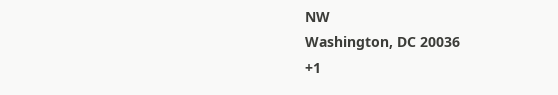NW
Washington, DC 20036
+1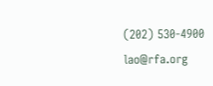(202) 530-4900
lao@rfa.org